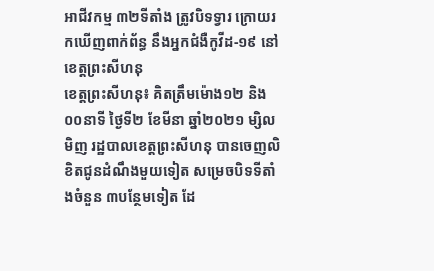អាជីវកម្ម ៣២ទីតាំង ត្រូវបិទទ្វារ ក្រោយរកឃើញពាក់ព័ន្ធ នឹងអ្នកជំងឺកូវីដ-១៩ នៅខេត្តព្រះសីហនុ
ខេត្តព្រះសីហនុ៖ គិតត្រឹមម៉ោង១២ និង០០នាទី ថ្ងៃទី២ ខែមីនា ឆ្នាំ២០២១ ម្សិលមិញ រដ្ឋបាលខេត្តព្រះសីហនុ បានចេញលិខិតជូនដំណឹងមួយទៀត សម្រេចបិទទីតាំងចំនួន ៣បន្ថែមទៀត ដែ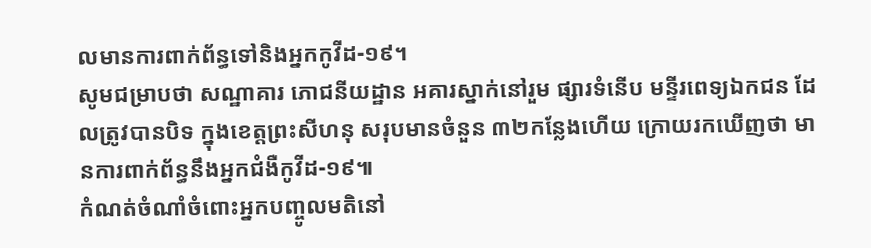លមានការពាក់ព័ន្ធទៅនិងអ្នកកូវីដ-១៩។
សូមជម្រាបថា សណ្ឋាគារ ភោជនីយដ្ឋាន អគារស្នាក់នៅរួម ផ្សារទំនើប មន្ទីរពេទ្យឯកជន ដែលត្រូវបានបិទ ក្នុងខេត្តព្រះសីហនុ សរុបមានចំនួន ៣២កន្លែងហើយ ក្រោយរកឃើញថា មានការពាក់ព័ន្ធនឹងអ្នកជំងឺកូវីដ-១៩៕
កំណត់ចំណាំចំពោះអ្នកបញ្ចូលមតិនៅ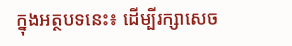ក្នុងអត្ថបទនេះ៖ ដើម្បីរក្សាសេច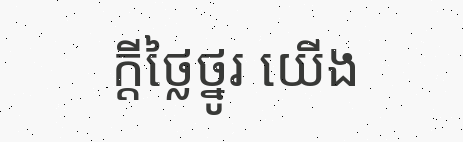ក្ដីថ្លៃថ្នូរ យើង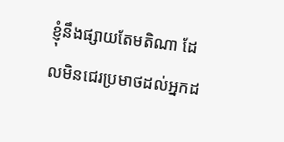ខ្ញុំនឹងផ្សាយតែមតិណា ដែលមិនជេរប្រមាថដល់អ្នកដ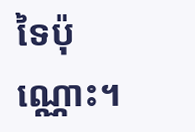ទៃប៉ុណ្ណោះ។